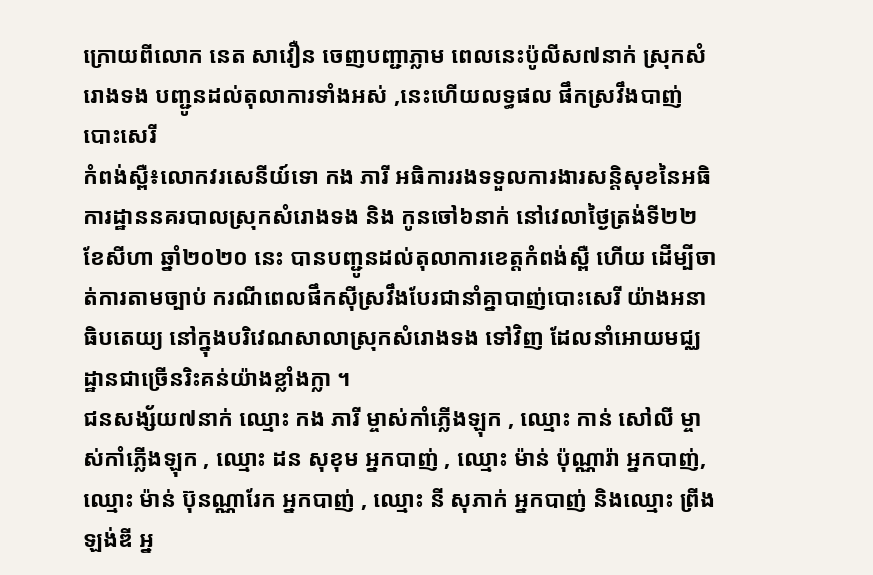ក្រោយពីលោក នេត សាវឿន ចេញបញ្ជាភ្លាម ពេលនេះប៉ូលីស៧នាក់ ស្រុកសំរោងទង បញ្ជូនដល់តុលាការទាំងអស់ ,នេះហេីយលទ្ធផល ផឹកស្រវឹងបាញ់បោះសេរី
កំពង់ស្ពឺ៖លោកវរសេនីយ៍ទោ កង ភារី អធិការរងទទួលការងារសន្តិសុខនៃអធិការដ្ឋាននគរបាលស្រុកសំរោងទង និង កូនចៅ៦នាក់ នៅវេលាថ្ងៃត្រង់ទី២២ ខែសីហា ឆ្នាំ២០២០ នេះ បានបញ្ជូនដល់តុលាការខេត្តកំពង់ស្ពឺ ហេីយ ដេីម្បីចាត់ការតាមច្បាប់ ករណីពេលផឹកស៊ីស្រវឹងបែរជានាំគ្នាបាញ់បោះសេរី យ៉ាងអនាធិបតេយ្យ នៅក្នុងបរិវេណសាលាស្រុកសំរោងទង ទៅវិញ ដែលនាំអោយមជ្ឈដ្ឋានជាច្រើនរិះគន់យ៉ាងខ្លាំងក្លា ។
ជនសង្ស័យ៧នាក់ ឈ្មោះ កង ភារី ម្ចាស់កាំភ្លើងឡុក , ឈ្មោះ កាន់ សៅលី ម្ចាស់កាំភ្លើងឡុក , ឈ្មោះ ដន សុខុម អ្នកបាញ់ , ឈ្មោះ ម៉ាន់ ប៉ុណ្ណារ៉ា អ្នកបាញ់, ឈ្មោះ ម៉ាន់ ប៊ុនណ្ណារែក អ្នកបាញ់ , ឈ្មោះ នី សុភាក់ អ្នកបាញ់ និងឈ្មោះ ព្រីង ឡង់ឌី អ្ន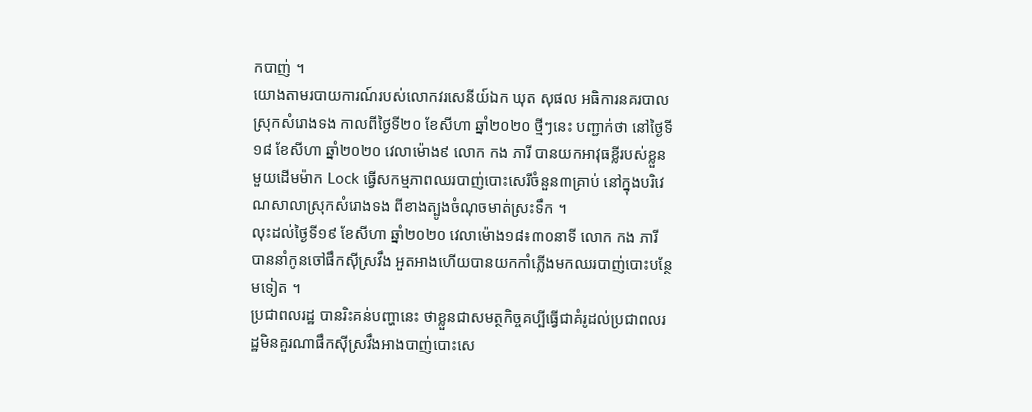កបាញ់ ។
យោងតាមរបាយការណ៍របស់លោកវរសេនីយ៍ឯក ឃុត សុផល អធិការនគរបាលស្រុកសំរោងទង កាលពីថ្ងៃទី២០ ខែសីហា ឆ្នាំ២០២០ ថ្មីៗនេះ បញ្ជាក់ថា នៅថ្ងៃទី១៨ ខែសីហា ឆ្នាំ២០២០ វេលាម៉ោង៩ លោក កង ភារី បានយកអាវុធខ្លីរបស់ខ្លួនមួយដើមម៉ាក Lock ធ្វើសកម្មភាពឈរបាញ់បោះសេរីចំនួន៣គ្រាប់ នៅក្នុងបរិវេណសាលាស្រុកសំរោងទង ពីខាងត្បូងចំណុចមាត់ស្រះទឹក ។
លុះដល់ថ្ងៃទី១៩ ខែសីហា ឆ្នាំ២០២០ វេលាម៉ោង១៨៖៣០នាទី លោក កង ភារី បាននាំកូនចៅផឹកស៊ីស្រវឹង អួតអាងហើយបានយកកាំភ្លើងមកឈរបាញ់បោះបន្ថែមទៀត ។
ប្រជាពលរដ្ឋ បានរិះគន់បញ្ហានេះ ថាខ្លួនជាសមត្ថកិច្ចគប្បីធ្វើជាគំរូដល់ប្រជាពលរដ្ឋមិនគួរណាផឹកស៊ីស្រវឹងអាងបាញ់បោះសេ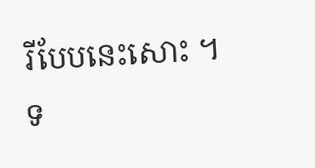រីបែបនេះសោះ ។
ទ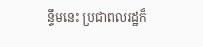ន្ទឹមនេះ ប្រជាពលរដ្ឋក៏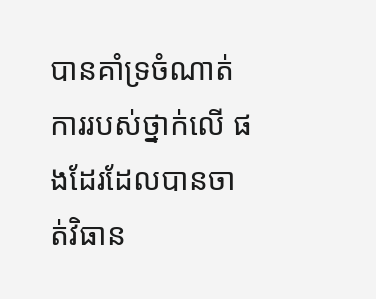បានគាំទ្រចំណាត់ការរបស់ថ្នាក់លើ ផងដែរដែលបានចាត់វិធាន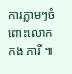ការភ្លាមៗចំពោះលោក កង ភារី ៕